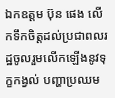ឯកឧត្តម ប៊ុន ផេង លើកទឹកចិត្តដល់ប្រជាពលរដ្ឋចូលរួមលើកឡើងនូវទុក្ខកង្វល់ បញ្ហាប្រឈម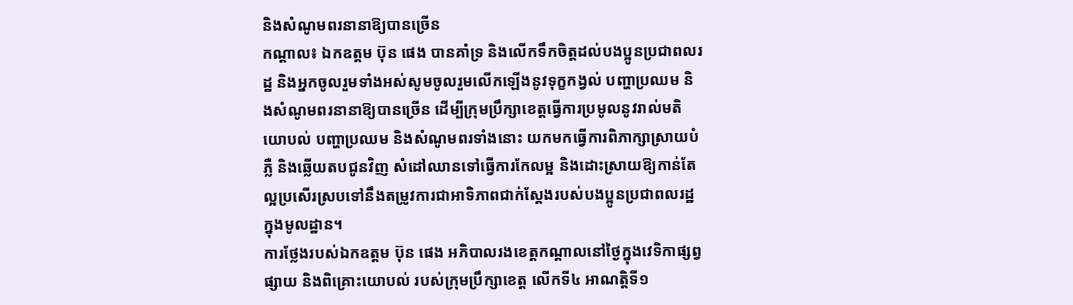និងសំណូមពរនានាឱ្យបានច្រើន
កណ្តាល៖ ឯកឧត្តម ប៊ុន ផេង បានគាំទ្រ និងលើកទឹកចិត្តដល់បងប្អូនប្រជាពលរដ្ឋ និងអ្នកចូលរួមទាំងអស់សូមចូលរួមលើកឡើងនូវទុក្ខកង្វល់ បញ្ហាប្រឈម និងសំណូមពរនានាឱ្យបានច្រើន ដើម្បីក្រុមប្រឹក្សាខេត្តធ្វើការប្រមូលនូវរាល់មតិយោបល់ បញ្ហាប្រឈម និងសំណូមពរទាំងនោះ យកមកធ្វើការពិភាក្សាស្រាយបំភ្លឺ និងឆ្លើយតបជូនវិញ សំដៅឈានទៅធ្វើការកែលម្អ និងដោះស្រាយឱ្យកាន់តែល្អប្រសើរស្របទៅនឹងតម្រូវការជាអាទិភាពជាក់ស្តែងរបស់បងប្អូនប្រជាពលរដ្ឋក្នុងមូលដ្ឋាន។
ការថ្លែងរបស់ឯកឧត្តម ប៊ុន ផេង អភិបាលរងខេត្តកណ្ដាលនៅថ្ងៃក្នុងវេទិកាផ្សព្វផ្សាយ និងពិគ្រោះយោបល់ របស់ក្រុមប្រឹក្សាខេត្ត លើកទី៤ អាណត្តិទី១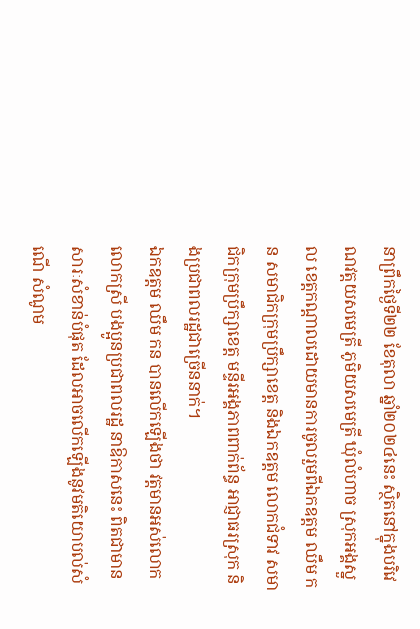នាព្រឹកថ្ងៃទី២២ ខែតុលា ឆ្នាំ២០២៤នេះ ស្ថិតនៅក្នុងបរិវេណវត្តយសមេត្រី ភូមិយសមេត្រី ឃុំលំហាច ស្រុកអង្គស្នួល ខេត្តកណ្ដាលដោយមានការចូលរួមពីឯកឧត្តម ឈឹម កន សមាជិកក្រុមប្រឹក្សាខេត្ត និងឯកឧត្តម លោកជំទាវ សមាជិកក្រុមប្រឹក្សាខេត្ត មន្ទីរអង្គភាពពាក់ព័ន្ធ អាជ្ញាធរស្រុក និងប្រជាពលរដ្ឋជាច្រើននាក់។
ឯកឧត្តម ឈឹម កន បានលើកឡើងថា វត្តមានអស់លោក លោកស្រី បងប្អូនប្រជាពលរដ្ឋ នាឱកាសនេះ ពិតជាមានសារៈសំខាន់បំផុត ដែលអាចលើកឡើងនូវមតិយោបល់សំណើ សំណូម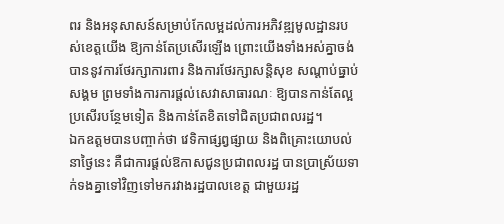ពរ និងអនុសាសន៍សម្រាប់កែលម្អដល់ការអភិវឌ្ឍមូលដ្ឋានរបស់ខេត្តយើង ឱ្យកាន់តែប្រសើរឡើង ព្រោះយើងទាំងអស់គ្នាចង់បាននូវការថែរក្សាការពារ និងការថែរក្សាសន្តិសុខ សណ្តាប់ធ្នាប់សង្គម ព្រមទាំងការការផ្តល់សេវាសាធារណៈ ឱ្យបានកាន់តែល្អប្រសើរបន្ថែមទៀត និងកាន់តែខិតទៅជិតប្រជាពលរដ្ឋ។
ឯកឧត្តមបានបញ្ចាក់ថា វេទិកាផ្សព្វផ្សាយ និងពិគ្រោះយោបល់នាថ្ងៃនេះ គឺជាការផ្តល់ឱកាសជូនប្រជាពលរដ្ឋ បានប្រាស្រ័យទាក់ទងគ្នាទៅវិញទៅមករវាងរដ្ឋបាលខេត្ត ជាមួយរដ្ឋ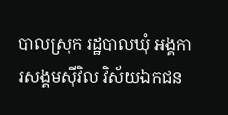បាលស្រុក រដ្ឋបាលឃុំ អង្គការសង្គមស៊ីវិល វិស័យឯកជន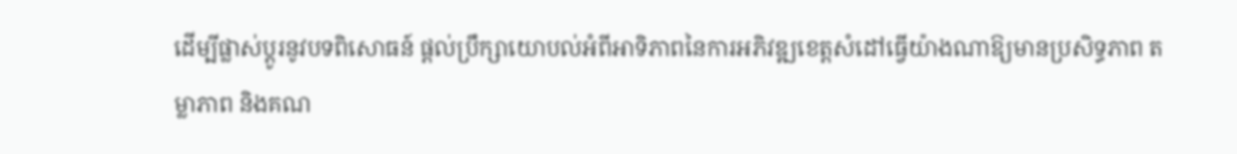ដើម្បីផ្លាស់ប្តូរនូវបទពិសោធន៍ ផ្តល់ប្រឹក្សាយោបល់អំពីអាទិភាពនៃការអភិវឌ្ឍខេត្តសំដៅធ្វើយ៉ាងណាឱ្យមានប្រសិទ្ធភាព តម្លាភាព និងគណ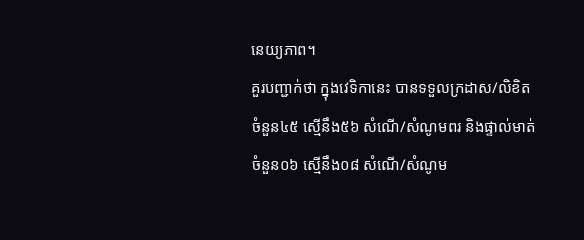នេយ្យភាព។
គួរបញ្ជាក់ថា ក្នុងវេទិកានេះ បានទទួលក្រដាស/លិខិតចំនួន៤៥ ស្មើនឹង៥៦ សំណើ/សំណូមពរ និងផ្ទាល់មាត់ចំនួន០៦ ស្មើនឹង០៨ សំណើ/សំណូម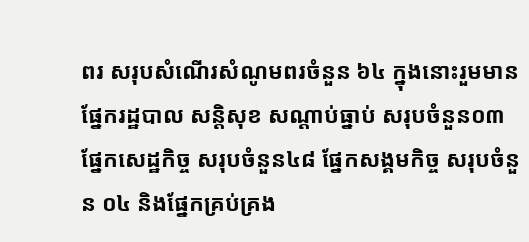ពរ សរុបសំណើរសំណូមពរចំនួន ៦៤ ក្នុងនោះរួមមានផ្នែករដ្ឋបាល សន្តិសុខ សណ្ដាប់ធ្នាប់ សរុបចំនួន០៣ ផ្នែកសេដ្ឋកិច្ច សរុបចំនួន៤៨ ផ្នែកសង្គមកិច្ច សរុបចំនួន ០៤ និងផ្នែកគ្រប់គ្រង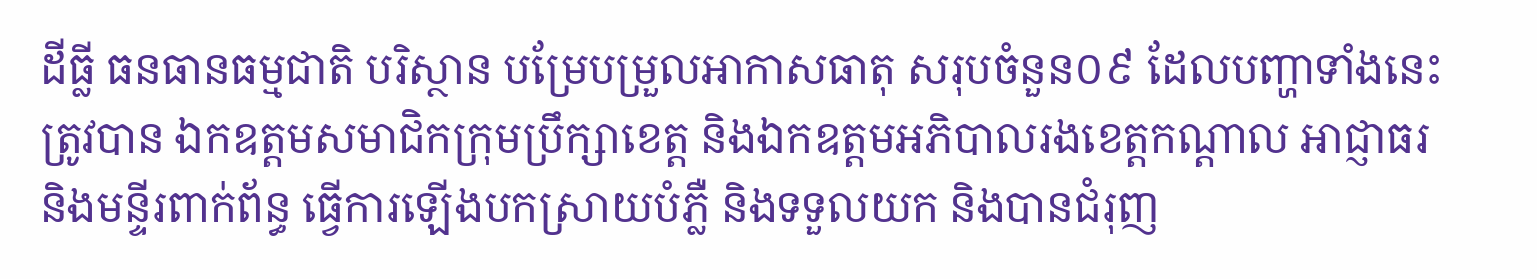ដីធ្លី ធនធានធម្មជាតិ បរិស្ថាន បម្រែបម្រួលអាកាសធាតុ សរុបចំនួន០៩ ដែលបញ្ហាទាំងនេះត្រូវបាន ឯកឧត្តមសមាជិកក្រុមប្រឹក្សាខេត្ត និងឯកឧត្តមអភិបាលរងខេត្តកណ្ដាល អាជ្ញាធរ និងមន្ទីរពាក់ព័ន្ធ ធ្វើការឡើងបកស្រាយបំភ្លឺ និងទទួលយក និងបានជំរុញ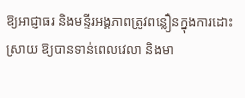ឱ្យអាជ្ញាធរ និងមន្ទីរអង្គភាពត្រូវពន្លឿនក្នុងការដោះស្រាយ ឱ្យបានទាន់ពេលវេលា និងមា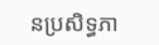នប្រសិទ្ធភា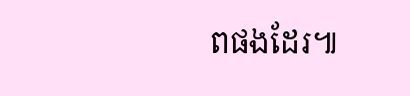ពផងដែរ៕